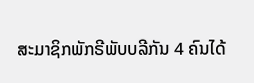ສະມາຊິກພັກຣີພັບບລີກັນ 4 ຄົນໄດ້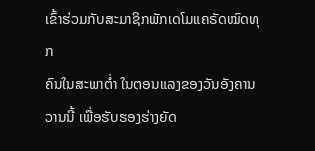ເຂົ້າຮ່ວມກັບສະມາຊິກພັກເດໂມແຄຣັດໝົດທຸກ
ຄົນໃນສະພາຕ່ຳ ໃນຕອນແລງຂອງວັນອັງຄານວານນີ້ ເພື່ອຮັບຮອງຮ່າງຍັດ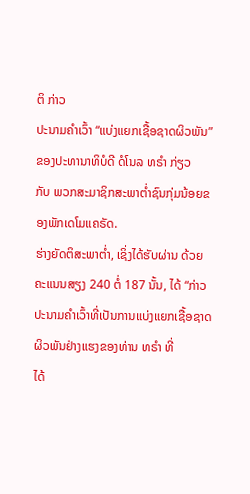ຕິ ກ່າວ
ປະນາມຄຳເວົ້າ “ແບ່ງແຍກເຊື້ອຊາດຜິວພັນ” ຂອງປະທານາທິບໍດີ ດໍໂນລ ທຣຳ ກ່ຽວ
ກັບ ພວກສະມາຊິກສະພາຕ່ຳຊົນກຸ່ມນ້ອຍຂອງພັກເດໂມແຄຣັດ.
ຮ່າງຍັດຕິສະພາຕ່ຳ, ເຊິ່ງໄດ້ຮັບຜ່ານ ດ້ວຍຄະແນນສຽງ 240 ຕໍ່ 187 ນັ້ນ, ໄດ້ “ກ່າວ
ປະນາມຄຳເວົ້າທີ່ເປັນການແບ່ງແຍກເຊື້ອຊາດຜິວພັນຢ່າງແຮງຂອງທ່ານ ທຣຳ ທີ່
ໄດ້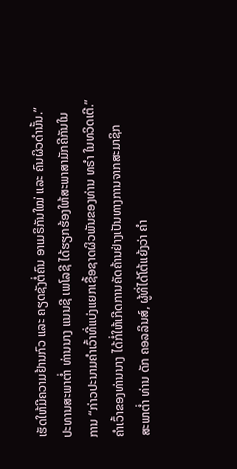ເຮັດໃຫ້ມີຄວາມຢ້ານກົວ ແລະ ຄຽດຊັງຕໍ່ຄົນ ອາເມຣິກັນໃໝ່ ແລະ ຄົນຜິວດຳນັ້ນ.”
ປະທານສະພາຕ່ຳ ທ່ານນາງ ແນນຊີ ເພໂລຊີ ໄດ້ຮຽກຮ້ອງໃຫ້ສະພາສາມັກຄີກັນໃນ
ການ “ກ່າວປະນາມຄຳເວົ້າທີ່ແບ່ງແຍກເຊື້ອຊາດຜິວພັນຂອງທ່ານ ທຣຳ ໃນທວິດເຕີ.”
ຄຳເວົ້າຂອງທ່ານນາງ ໄດ້ກໍ່ໃຫ້ເກີດການຄັດຄ້ານຢ່າງເປັນທາງການຈາກສະມາຊິກ
ສະພາຕ່ຳ ທ່ານ ດັກ ຄອລລິນສ໌, ຜູ້ທີ່ໄດ້ໂຕ້ແຍ້ງວ່າ ຄຳ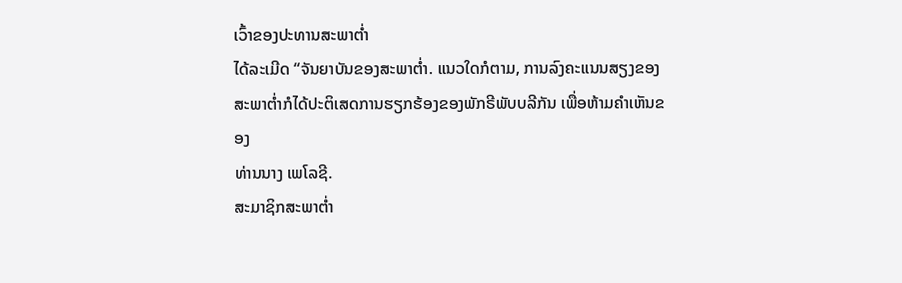ເວົ້າຂອງປະທານສະພາຕ່ຳ
ໄດ້ລະເມີດ “ຈັນຍາບັນຂອງສະພາຕ່ຳ. ແນວໃດກໍຕາມ, ການລົງຄະແນນສຽງຂອງ
ສະພາຕ່ຳກໍໄດ້ປະຕິເສດການຮຽກຮ້ອງຂອງພັກຣີພັບບລີກັນ ເພື່ອຫ້າມຄຳເຫັນຂອງ
ທ່ານນາງ ເພໂລຊີ.
ສະມາຊິກສະພາຕ່ຳ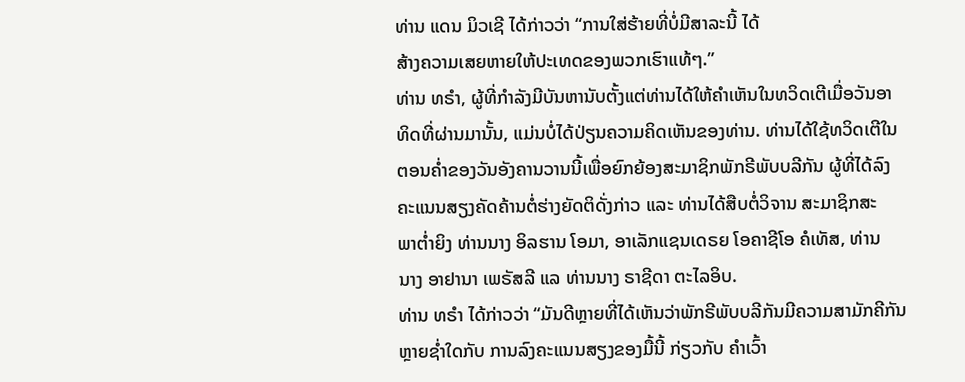ທ່ານ ແດນ ມິວເຊີ ໄດ້ກ່າວວ່າ “ການໃສ່ຮ້າຍທີ່ບໍ່ມີສາລະນີ້ ໄດ້
ສ້າງຄວາມເສຍຫາຍໃຫ້ປະເທດຂອງພວກເຮົາແທ້ໆ.”
ທ່ານ ທຣຳ, ຜູ້ທີ່ກຳລັງມີບັນຫານັບຕັ້ງແຕ່ທ່ານໄດ້ໃຫ້ຄຳເຫັນໃນທວິດເຕີເມື່ອວັນອາ
ທິດທີ່ຜ່ານມານັ້ນ, ແມ່ນບໍ່ໄດ້ປ່ຽນຄວາມຄິດເຫັນຂອງທ່ານ. ທ່ານໄດ້ໃຊ້ທວິດເຕີໃນ
ຕອນຄ່ຳຂອງວັນອັງຄານວານນີ້ເພື່ອຍົກຍ້ອງສະມາຊິກພັກຣີພັບບລີກັນ ຜູ້ທີ່ໄດ້ລົງ
ຄະແນນສຽງຄັດຄ້ານຕໍ່ຮ່າງຍັດຕິດັ່ງກ່າວ ແລະ ທ່ານໄດ້ສືບຕໍ່ວິຈານ ສະມາຊິກສະ
ພາຕ່ຳຍິງ ທ່ານນາງ ອິລຮານ ໂອມາ, ອາເລັກແຊນເດຣຍ ໂອຄາຊີໂອ ຄໍເທັສ, ທ່ານ
ນາງ ອາຢານາ ເພຣັສລີ ແລ ທ່ານນາງ ຣາຊີດາ ຕະໄລອິບ.
ທ່ານ ທຣຳ ໄດ້ກ່າວວ່າ “ມັນດີຫຼາຍທີ່ໄດ້ເຫັນວ່າພັກຣີພັບບລີກັນມີຄວາມສາມັກຄີກັນ
ຫຼາຍຊ່ຳໃດກັບ ການລົງຄະແນນສຽງຂອງມື້ນີ້ ກ່ຽວກັບ ຄຳເວົ້າ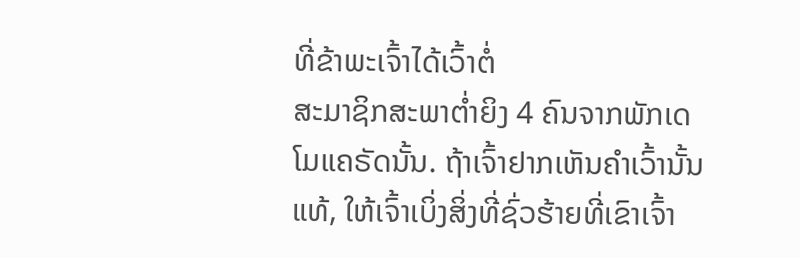ທີ່ຂ້າພະເຈົ້າໄດ້ເວົ້າຕໍ່
ສະມາຊິກສະພາຕ່ຳຍິງ 4 ຄົນຈາກພັກເດໂມແຄຣັດນັ້ນ. ຖ້າເຈົ້າຢາກເຫັນຄຳເວົ້ານັ້ນ
ແທ້, ໃຫ້ເຈົ້າເບິ່ງສິ່ງທີ່ຊົ່ວຮ້າຍທີ່ເຂົາເຈົ້າ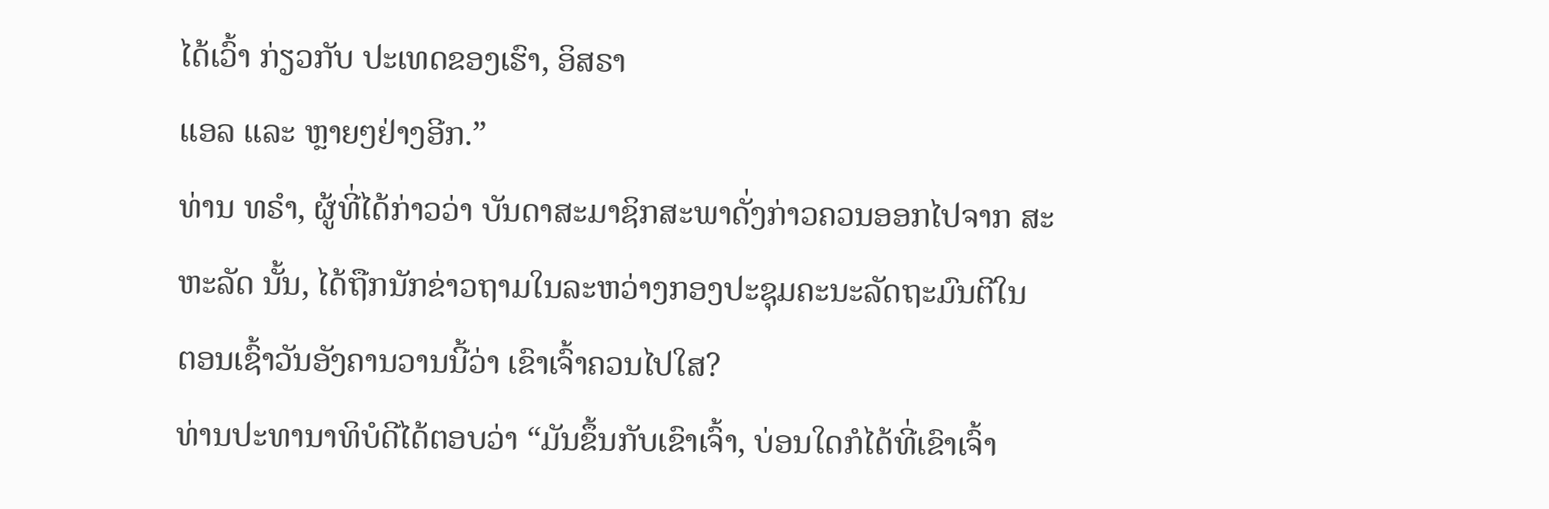ໄດ້ເວົ້າ ກ່ຽວກັບ ປະເທດຂອງເຮົາ, ອິສຣາ
ແອລ ແລະ ຫຼາຍໆຢ່າງອີກ.”
ທ່ານ ທຣຳ, ຜູ້ທີ່ໄດ້ກ່າວວ່າ ບັນດາສະມາຊິກສະພາດັ່ງກ່າວຄວນອອກໄປຈາກ ສະ
ຫະລັດ ນັ້ນ, ໄດ້ຖືກນັກຂ່າວຖາມໃນລະຫວ່າງກອງປະຊຸມຄະນະລັດຖະມົນຕີໃນ
ຕອນເຊົ້າວັນອັງຄານວານນີ້ວ່າ ເຂົາເຈົ້າຄວນໄປໃສ?
ທ່ານປະທານາທິບໍດີໄດ້ຕອບວ່າ “ມັນຂຶ້ນກັບເຂົາເຈົ້າ, ບ່ອນໃດກໍໄດ້ທີ່ເຂົາເຈົ້າ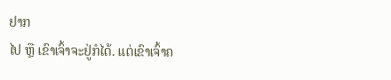ຢາກ
ໄປ ຫຼື ເຂົາເຈົ້າຈະຢູ່ກໍໄດ້. ແຕ່ເຂົາເຈົ້າຄ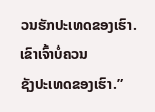ວນຮັກປະເທດຂອງເຮົາ. ເຂົາເຈົ້າບໍ່ຄວນ
ຊັງປະເທດຂອງເຮົາ.”